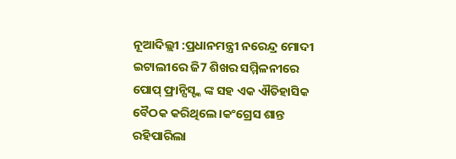ନୂଆଦିଲ୍ଲୀ :ପ୍ରଧାନମନ୍ତ୍ରୀ ନରେନ୍ଦ୍ର ମୋଦୀ ଇଟାଲୀରେ ଜି7 ଶିଖର ସମ୍ମିଳନୀରେ ପୋପ୍ ଫ୍ରାନ୍ସିସ୍ଙ୍କ ଙ୍କ ସହ ଏକ ଐତିହାସିକ ବୈଠକ କରିଥିଲେ।କଂଗ୍ରେସ ଶାନ୍ତ ରହିପାରିଲା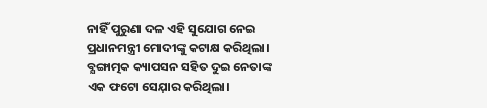ନାହିଁ ପୁରୁଣା ଦଳ ଏହି ସୁଯୋଗ ନେଇ ପ୍ରଧାନମନ୍ତ୍ରୀ ମୋଦୀଙ୍କୁ କଟାକ୍ଷ କରିଥିଲା। ବ୍ଯଙ୍ଗାତ୍ମକ କ୍ୟାପସନ ସହିତ ଦୁଇ ନେତାଙ୍କ ଏକ ଫଟୋ ସେଯ଼ାର କରିଥିଲା।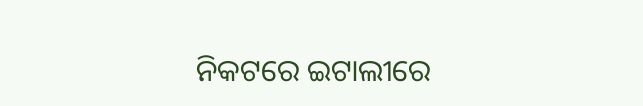ନିକଟରେ ଇଟାଲୀରେ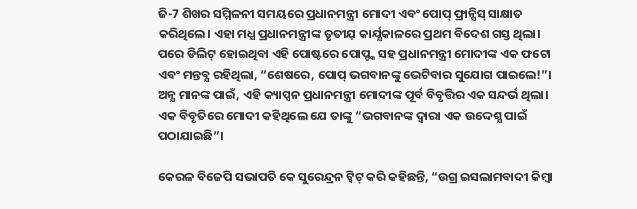ଜି-7 ଶିଖର ସମ୍ମିଳନୀ ସମୟରେ ପ୍ରଧାନମନ୍ତ୍ରୀ ମୋଦୀ ଏବଂ ପୋପ୍ ଫ୍ରାନ୍ସିସ୍ ସାକ୍ଷାତ କରିଥିଲେ। ଏହା ମଧ୍ଯ ପ୍ରଧାନମନ୍ତ୍ରୀଙ୍କ ତୃତୀଯ଼ କାର୍ଯ୍ଯକାଳରେ ପ୍ରଥମ ବିଦେଶ ଗସ୍ତ ଥିଲା। ପରେ ଡିଲିଟ୍ ହୋଇଥିବା ଏହି ପୋଷ୍ଟରେ ପୋପ୍ଙ୍କ ସହ ପ୍ରଧାନମନ୍ତ୍ରୀ ମୋଦୀଙ୍କ ଏକ ଫଟୋ ଏବଂ ମନ୍ତବ୍ଯ ରହିଥିଲା, “ଶେଷରେ, ପୋପ୍ ଭଗବାନଙ୍କୁ ଭେଟିବାର ସୁଯୋଗ ପାଇଲେ!”। ଅନ୍ଯ ମାନଙ୍କ ପାଇଁ, ଏହି କ୍ୟାପ୍ସନ ପ୍ରଧାନମନ୍ତ୍ରୀ ମୋଦୀଙ୍କ ପୂର୍ବ ବିବୃତ୍ତିର ଏକ ସନ୍ଦର୍ଭ ଥିଲା। ଏକ ବିବୃତିରେ ମୋଦୀ କହିଥିଲେ ଯେ ତାଙ୍କୁ “ଭଗବାନଙ୍କ ଦ୍ୱାରା ଏକ ଉଦ୍ଦେଶ୍ଯ ପାଇଁ ପଠାଯାଇଛି”।

କେରଳ ବିଜେପି ସଭାପତି କେ ସୁରେନ୍ଦ୍ରନ ଟ୍ୱିଟ୍ କରି କହିଛନ୍ତି, “ଉଗ୍ର ଇସଲାମବାଦୀ କିମ୍ବା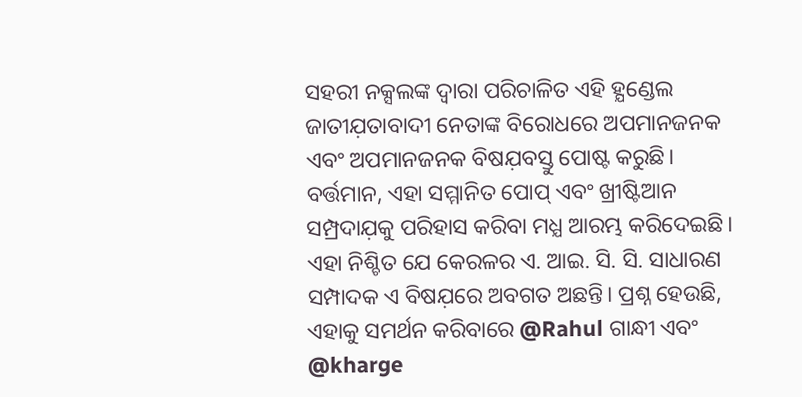ସହରୀ ନକ୍ସଲଙ୍କ ଦ୍ୱାରା ପରିଚାଳିତ ଏହି ହ୍ଯଣ୍ଡେଲ ଜାତୀଯ଼ତାବାଦୀ ନେତାଙ୍କ ବିରୋଧରେ ଅପମାନଜନକ ଏବଂ ଅପମାନଜନକ ବିଷଯ଼ବସ୍ତୁ ପୋଷ୍ଟ କରୁଛି। ବର୍ତ୍ତମାନ, ଏହା ସମ୍ମାନିତ ପୋପ୍ ଏବଂ ଖ୍ରୀଷ୍ଟିଆନ ସମ୍ପ୍ରଦାଯ଼କୁ ପରିହାସ କରିବା ମଧ୍ଯ ଆରମ୍ଭ କରିଦେଇଛି। ଏହା ନିଶ୍ଚିତ ଯେ କେରଳର ଏ. ଆଇ. ସି. ସି. ସାଧାରଣ ସମ୍ପାଦକ ଏ ବିଷଯ଼ରେ ଅବଗତ ଅଛନ୍ତି। ପ୍ରଶ୍ନ ହେଉଛି, ଏହାକୁ ସମର୍ଥନ କରିବାରେ @Rahul ଗାନ୍ଧୀ ଏବଂ @kharge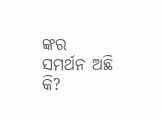ଙ୍କର ସମର୍ଥନ ଅଛି କି?